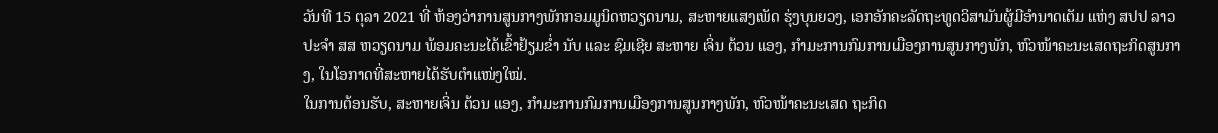ວັນທີ 15 ຕຸລາ 2021 ທີ່ ຫ້ອງວ່າການສູນກາງພັກກອມມູນິດຫວຽດນາມ, ສະຫາຍແສງເພັດ ຮຸ່ງບຸນຍວງ, ເອກອັກຄະລັດຖະທູດວິສາມັນຜູ້ມີອຳນາດເຕັມ ແຫ່ງ ສປປ ລາວ ປະຈຳ ສສ ຫວຽດນາມ ພ້ອມຄະນະໄດ້ເຂົ້າຢ້ຽມຂໍ່າ ນັບ ແລະ ຊົມເຊີຍ ສະຫາຍ ເຈິ່ນ ຕ້ວນ ແອງ, ກຳມະການກົມການເມືອງການສູນກາງພັກ, ຫົວໜ້າຄະນະເສດຖະກິດສູນກາງ, ໃນໂອກາດທີ່ສະຫາຍໄດ້ຮັບຕຳແໜ່ງໃໝ່.
ໃນການຕ້ອນຮັບ, ສະຫາຍເຈິ່ນ ຕ້ວນ ແອງ, ກຳມະການກົມການເມືອງການສູນກາງພັກ, ຫົວໜ້າຄະນະເສດ ຖະກິດ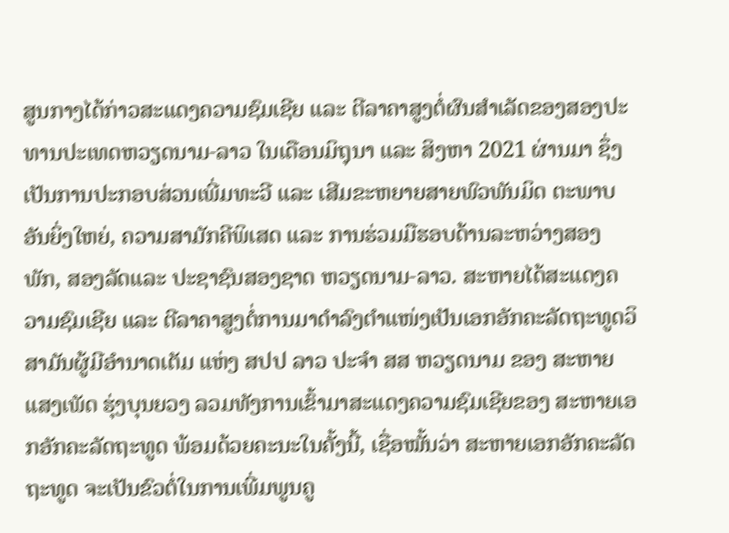ສູນກາງໄດ້ກ່າວສະແດງຄວາມຊົມເຊີຍ ແລະ ຕີລາຄາສູງຕໍ່ຜົນສຳເລັດຂອງສອງປະທານປະເທດຫວຽດນາມ-ລາວ ໃນເດືອນມິຖຸນາ ແລະ ສິງຫາ 2021 ຜ່ານມາ ຊຶ່ງເປັນການປະກອບສ່ວນເພີ່ມທະວີ ແລະ ເສີມຂະຫຍາຍສາຍພົວພັນມິດ ຕະພາບອັນຍິ່ງໃຫຍ່, ຄວາມສາມັກຄີພິເສດ ແລະ ການຮ່ວມມືຮອບດ້ານລະຫວ່າງສອງພັກ, ສອງລັດແລະ ປະຊາຊົນສອງຊາດ ຫວຽດນາມ-ລາວ. ສະຫາຍໄດ້ສະແດງຄວາມຊົມເຊີຍ ແລະ ຕີລາຄາສູງຕໍ່ການມາດຳລົງຕຳແໜ່ງເປັນເອກອັກຄະລັດຖະທູດວິສາມັນຜູ້ມີອຳນາດເຕັມ ແຫ່ງ ສປປ ລາວ ປະຈຳ ສສ ຫວຽດນາມ ຂອງ ສະຫາຍ ແສງເພັດ ຮຸ່ງບຸນຍວງ ລວມທັງການເຂົ້າມາສະແດງຄວາມຊົມເຊີຍຂອງ ສະຫາຍເອກອັກຄະລັດຖະທູດ ພ້ອມດ້ວຍຄະນະໃນຄັ້ງນີ້, ເຊື່ອໝັ້ນວ່າ ສະຫາຍເອກອັກຄະລັດຖະທູດ ຈະເປັນຂົວຕໍ່ໃນການເພີ່ມພູນຄູ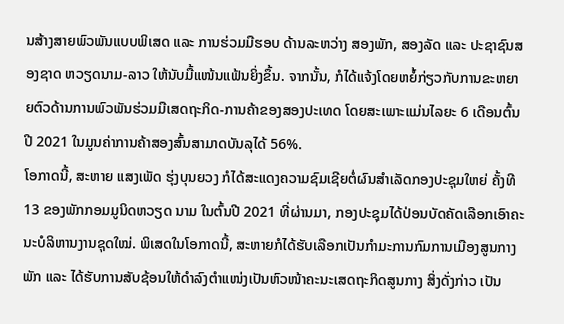ນສ້າງສາຍພົວພັນແບບພິເສດ ແລະ ການຮ່ວມມືຮອບ ດ້ານລະຫວ່າງ ສອງພັກ, ສອງລັດ ແລະ ປະຊາຊົນສອງຊາດ ຫວຽດນາມ-ລາວ ໃຫ້ນັບມື້ແໜ້ນແຟ້ນຍິ່ງຂຶ້ນ. ຈາກນັ້ນ, ກໍໄດ້ແຈ້ງໂດຍຫຍໍ້ກ່ຽວກັບການຂະຫຍາຍຕົວດ້ານການພົວພັນຮ່ວມມືເສດຖະກິດ-ການຄ້າຂອງສອງປະເທດ ໂດຍສະເພາະແມ່ນໄລຍະ 6 ເດືອນຕົ້ນປີ 2021 ໃນມູນຄ່າການຄ້າສອງສົ້ນສາມາດບັນລຸໄດ້ 56%.
ໂອກາດນີ້, ສະຫາຍ ແສງເພັດ ຮຸ່ງບຸນຍວງ ກໍໄດ້ສະແດງຄວາມຊົມເຊີຍຕໍ່ຜົນສຳເລັດກອງປະຊຸມໃຫຍ່ ຄັ້ງທີ 13 ຂອງພັກກອມມູນິດຫວຽດ ນາມ ໃນຕົ້ນປີ 2021 ທີ່ຜ່ານມາ, ກອງປະຊຸມໄດ້ປ່ອນບັດຄັດເລືອກເອົາຄະນະບໍລິຫານງານຊຸດໃໝ່. ພິເສດໃນໂອກາດນີ້, ສະຫາຍກໍໄດ້ຮັບເລືອກເປັນກຳມະການກົມການເມືອງສູນກາງພັກ ແລະ ໄດ້ຮັບການສັບຊ້ອນໃຫ້ດຳລົງຕຳແໜ່ງເປັນຫົວໜ້າຄະນະເສດຖະກິດສູນກາງ ສິ່ງດັ່ງກ່າວ ເປັນ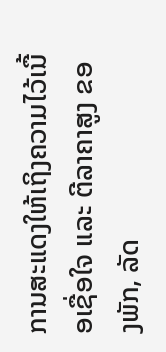ການສະແດງໃຫ້ເຖິງຄວາມໄວ້ເນື້ອເຊື່ອໃຈ ແລະ ຕີລາຄາສູງ ຂອງພັກ, ລັດ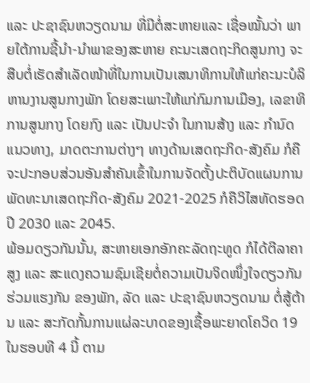ແລະ ປະຊາຊົນຫວຽດນາມ ທີ່ມີຕໍ່ສະຫາຍແລະ ເຊື່ອໝັ້ນວ່າ ພາຍໃຕ້ການຊີ້ນໍາ-ນໍາພາຂອງສະຫາຍ ຄະນະເສດຖະກິດສູນກາງ ຈະສືບຕໍ່ເຮັດສຳເລັດໜ້າທີ່ໃນການເປັນເສນາທິການໃຫ້ແກ່ຄະນະບໍລິຫານງານສູນກາງພັກ ໂດຍສະເພາະໃຫ້ແກ່ກົມການເມືອງ, ເລຂາທິການສູນກາງ ໂດຍກົງ ແລະ ເປັນປະຈໍາ ໃນການສ້າງ ແລະ ກຳນົດແນວທາງ, ມາດຕະການຕ່າງໆ ທາງດ້ານເສດຖະກິດ-ສັງຄົມ ກໍຄືຈະປະກອບສ່ວນອັນສຳຄັນເຂົ້າໃນການຈັດຕັ້ງປະຕິບັດແຜນການພັດທະນາເສດຖະກິດ-ສັງຄົມ 2021-2025 ກໍຄືວິໄສທັດຮອດປີ 2030 ແລະ 2045.
ພ້ອມດຽວກັນນັ້ນ, ສະຫາຍເອກອັກຄະລັດຖະທູດ ກໍໄດ້ຕີລາຄາສູງ ແລະ ສະແດງຄວາມຊົມເຊີຍຕໍ່ຄວາມເປັນຈິດໜຶ່ງໃຈດຽວກັນ ຮ່ວມແຮງກັນ ຂອງພັກ, ລັດ ແລະ ປະຊາຊົນຫວຽດນາມ ຕໍ່ສູ້ຕ້ານ ແລະ ສະກັດກັ້ນການແຜ່ລະບາດຂອງເຊື້ອພະຍາດໂຄວິດ 19 ໃນຮອບທີ 4 ນີ້ ຕາມ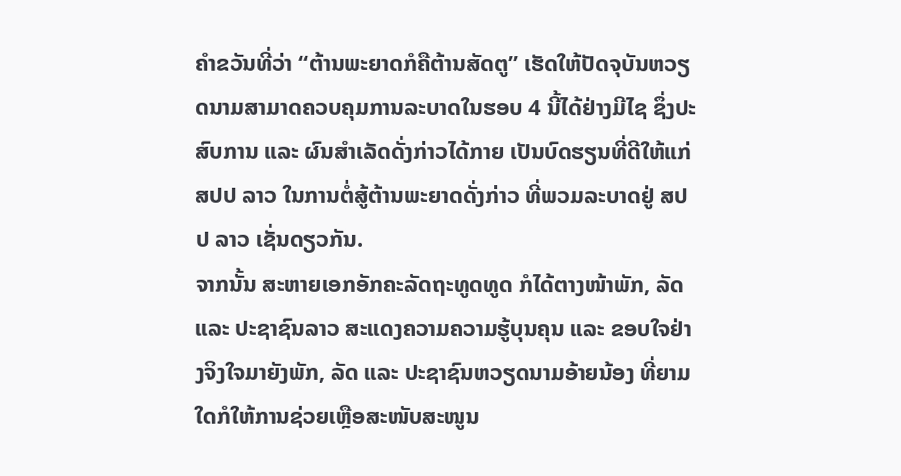ຄໍາຂວັນທີ່ວ່າ “ຕ້ານພະຍາດກໍຄືຕ້ານສັດຕູ” ເຮັດໃຫ້ປັດຈຸບັນຫວຽດນາມສາມາດຄວບຄຸມການລະບາດໃນຮອບ 4 ນີ້ໄດ້ຢ່າງມີໄຊ ຊຶ່ງປະສົບການ ແລະ ຜົນສໍາເລັດດັ່ງກ່າວໄດ້ກາຍ ເປັນບົດຮຽນທີ່ດີໃຫ້ແກ່ ສປປ ລາວ ໃນການຕໍ່ສູ້ຕ້ານພະຍາດດັ່ງກ່າວ ທີ່ພວມລະບາດຢູ່ ສປປ ລາວ ເຊັ່ນດຽວກັນ.
ຈາກນັ້ນ ສະຫາຍເອກອັກຄະລັດຖະທູດທູດ ກໍໄດ້ຕາງໜ້າພັກ, ລັດ ແລະ ປະຊາຊົນລາວ ສະແດງຄວາມຄວາມຮູ້ບຸນຄຸນ ແລະ ຂອບໃຈຢ່າງຈິງໃຈມາຍັງພັກ, ລັດ ແລະ ປະຊາຊົນຫວຽດນາມອ້າຍນ້ອງ ທີ່ຍາມໃດກໍໃຫ້ການຊ່ວຍເຫຼືອສະໜັບສະໜູນ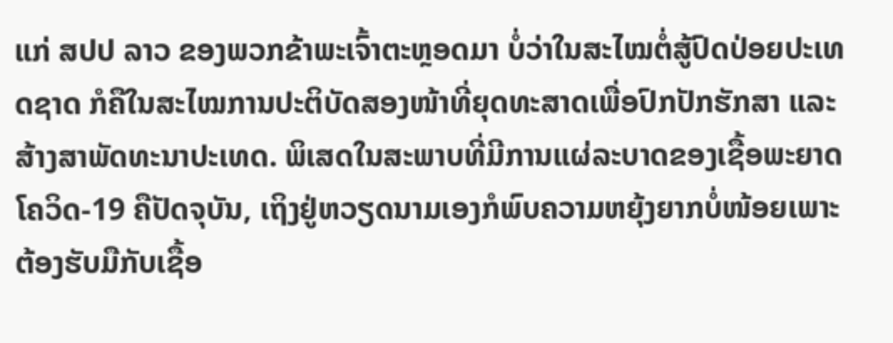ແກ່ ສປປ ລາວ ຂອງພວກຂ້າພະເຈົ້າຕະຫຼອດມາ ບໍ່ວ່າໃນສະໄໝຕໍ່ສູ້ປົດປ່ອຍປະເທດຊາດ ກໍຄືໃນສະໄໝການປະຕິບັດສອງໜ້າທີ່ຍຸດທະສາດເພື່ອປົກປັກຮັກສາ ແລະ ສ້າງສາພັດທະນາປະເທດ. ພິເສດໃນສະພາບທີ່ມີການແຜ່ລະບາດຂອງເຊື້ອພະຍາດໂຄວິດ-19 ຄືປັດຈຸບັນ, ເຖິງຢູ່ຫວຽດນາມເອງກໍພົບຄວາມຫຍຸ້ງຍາກບໍ່ໜ້ອຍເພາະຕ້ອງຮັບມືກັບເຊື້ອ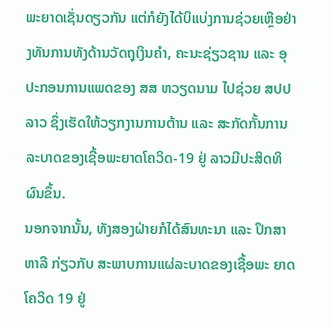ພະຍາດເຊັ່ນດຽວກັນ ແຕ່ກໍຍັງໄດ້ບິແບ່ງການຊ່ວຍເຫຼືອຢ່າງທັນການທັງດ້ານວັດຖຸເງິນຄໍາ, ຄະນະຊ່ຽວຊານ ແລະ ອຸປະກອນການແພດຂອງ ສສ ຫວຽດນາມ ໄປຊ່ວຍ ສປປ ລາວ ຊຶ່ງເຮັດໃຫ້ວຽກງານການຕ້ານ ແລະ ສະກັດກັ້ນການລະບາດຂອງເຊື້ອພະຍາດໂຄວິດ-19 ຢູ່ ລາວມີປະສິດທິຜົນຂຶ້ນ.
ນອກຈາກນັ້ນ, ທັງສອງຝ່າຍກໍໄດ້ສົນທະນາ ແລະ ປຶກສາຫາລື ກ່ຽວກັບ ສະພາບການແຜ່ລະບາດຂອງເຊື້ອພະ ຍາດໂຄວິດ 19 ຢູ່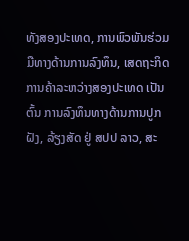ທັງສອງປະເທດ, ການພົວພັນຮ່ວມມືທາງດ້ານການລົງທຶນ, ເສດຖະກິດການຄ້າລະຫວ່າງສອງປະເທດ ເປັນຕົ້ນ ການລົງທຶນທາງດ້ານການປູກຝັງ, ລ້ຽງສັດ ຢູ່ ສປປ ລາວ, ສະ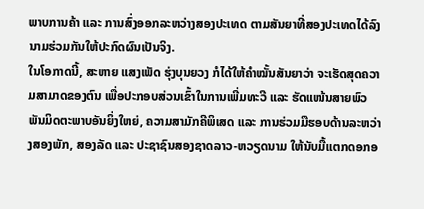ພາບການຄ້າ ແລະ ການສົ່ງອອກລະຫວ່າງສອງປະເທດ ຕາມສັນຍາທີ່ສອງປະເທດໄດ້ລົງນາມຮ່ວມກັນໃຫ້ປະກົດຜົນເປັນຈິງ.
ໃນໂອກາດນີ້, ສະຫາຍ ແສງເພັດ ຮຸ່ງບຸນຍວງ ກໍໄດ້ໃຫ້ຄໍາໝັ້ນສັນຍາວ່າ ຈະເຮັດສຸດຄວາມສາມາດຂອງຕົນ ເພື່ອປະກອບສ່ວນເຂົ້າໃນການເພີ່ມທະວີ ແລະ ຮັດແໜ້ນສາຍພົວພັນມິດຕະພາບອັນຍິ່ງໃຫຍ່, ຄວາມສາມັກຄີພິເສດ ແລະ ການຮ່ວມມືຮອບດ້ານລະຫວ່າງສອງພັກ, ສອງລັດ ແລະ ປະຊາຊົນສອງຊາດລາວ-ຫວຽດນາມ ໃຫ້ນັບມື້ແຕກດອກອ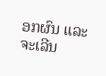ອກຜົນ ແລະ ຈະເລີນ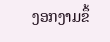ງອກງາມຂຶ້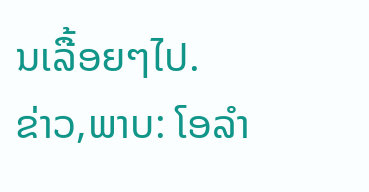ນເລື້ອຍໆໄປ.
ຂ່າວ,ພາບ: ໂອລຳ